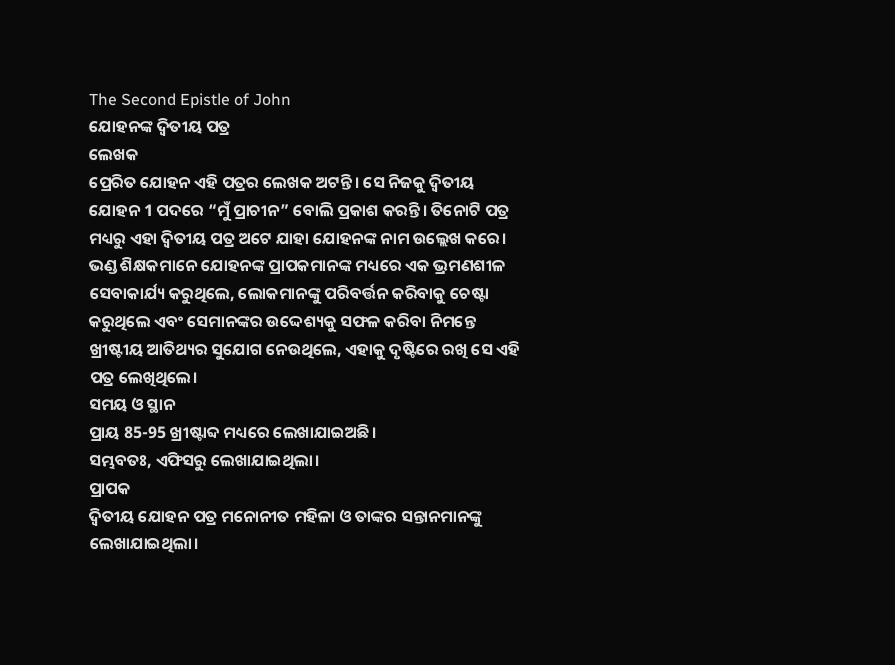The Second Epistle of John
ଯୋହନଙ୍କ ଦ୍ୱିତୀୟ ପତ୍ର
ଲେଖକ
ପ୍ରେରିତ ଯୋହନ ଏହି ପତ୍ରର ଲେଖକ ଅଟନ୍ତି। ସେ ନିଜକୁ ଦ୍ୱିତୀୟ ଯୋହନ 1 ପଦରେ “ମୁଁ ପ୍ରାଚୀନ” ବୋଲି ପ୍ରକାଶ କରନ୍ତି। ତିନୋଟି ପତ୍ର ମଧ୍ୟରୁ ଏହା ଦ୍ୱିତୀୟ ପତ୍ର ଅଟେ ଯାହା ଯୋହନଙ୍କ ନାମ ଉଲ୍ଲେଖ କରେ। ଭଣ୍ଡ ଶିକ୍ଷକମାନେ ଯୋହନଙ୍କ ପ୍ରାପକମାନଙ୍କ ମଧ୍ୟରେ ଏକ ଭ୍ରମଣଶୀଳ ସେବାକାର୍ଯ୍ୟ କରୁଥିଲେ, ଲୋକମାନଙ୍କୁ ପରିବର୍ତ୍ତନ କରିବାକୁ ଚେଷ୍ଟା କରୁଥିଲେ ଏବଂ ସେମାନଙ୍କର ଉଦ୍ଦେଶ୍ୟକୁ ସଫଳ କରିବା ନିମନ୍ତେ ଖ୍ରୀଷ୍ଟୀୟ ଆତିଥ୍ୟର ସୁଯୋଗ ନେଉଥିଲେ, ଏହାକୁ ଦୃଷ୍ଟିରେ ରଖି ସେ ଏହି ପତ୍ର ଲେଖିଥିଲେ।
ସମୟ ଓ ସ୍ଥାନ
ପ୍ରାୟ 85-95 ଖ୍ରୀଷ୍ଟାବ୍ଦ ମଧ୍ୟରେ ଲେଖାଯାଇଅଛି।
ସମ୍ଭବତଃ, ଏଫିସରୁ ଲେଖାଯାଇଥିଲା।
ପ୍ରାପକ
ଦ୍ୱିତୀୟ ଯୋହନ ପତ୍ର ମନୋନୀତ ମହିଳା ଓ ତାଙ୍କର ସନ୍ତାନମାନଙ୍କୁ ଲେଖାଯାଇଥିଲା।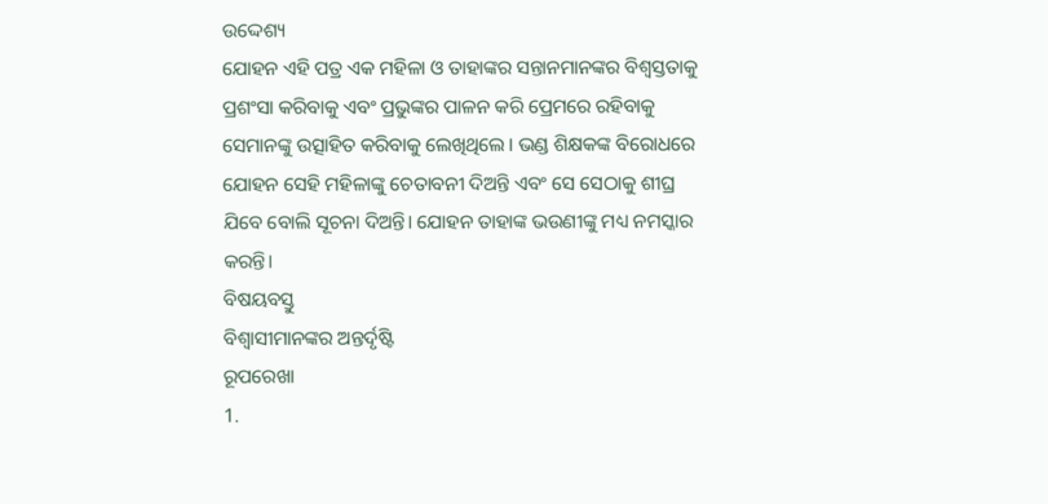ଉଦ୍ଦେଶ୍ୟ
ଯୋହନ ଏହି ପତ୍ର ଏକ ମହିଳା ଓ ତାହାଙ୍କର ସନ୍ତାନମାନଙ୍କର ବିଶ୍ଵସ୍ତତାକୁ ପ୍ରଶଂସା କରିବାକୁ ଏବଂ ପ୍ରଭୁଙ୍କର ପାଳନ କରି ପ୍ରେମରେ ରହିବାକୁ ସେମାନଙ୍କୁ ଉତ୍ସାହିତ କରିବାକୁ ଲେଖିଥିଲେ। ଭଣ୍ଡ ଶିକ୍ଷକଙ୍କ ବିରୋଧରେ ଯୋହନ ସେହି ମହିଳାଙ୍କୁ ଚେତାବନୀ ଦିଅନ୍ତି ଏବଂ ସେ ସେଠାକୁ ଶୀଘ୍ର ଯିବେ ବୋଲି ସୂଚନା ଦିଅନ୍ତି। ଯୋହନ ତାହାଙ୍କ ଭଉଣୀଙ୍କୁ ମଧ୍ୟ ନମସ୍କାର କରନ୍ତି।
ବିଷୟବସ୍ତୁ
ବିଶ୍ଵାସୀମାନଙ୍କର ଅନ୍ତର୍ଦୃଷ୍ଟି
ରୂପରେଖା
1.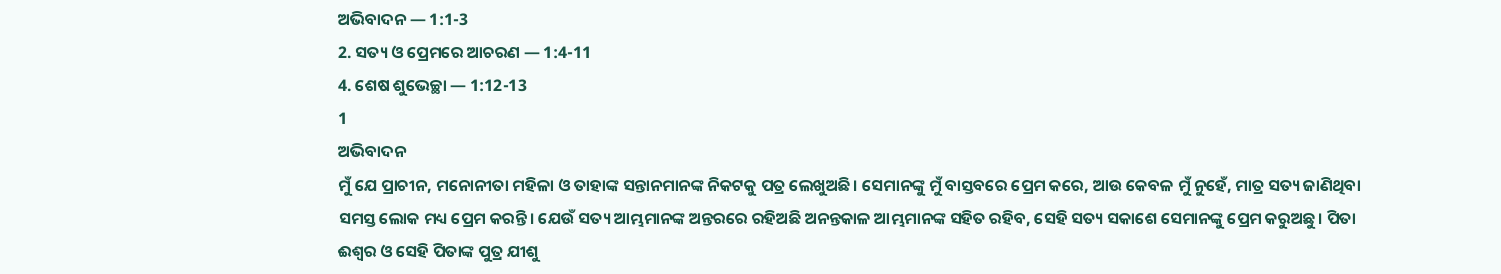ଅଭିବାଦନ — 1:1-3
2. ସତ୍ୟ ଓ ପ୍ରେମରେ ଆଚରଣ — 1:4-11
4. ଶେଷ ଶୁଭେଚ୍ଛା — 1:12-13
1
ଅଭିବାଦନ
ମୁଁ ଯେ ପ୍ରାଚୀନ, ମନୋନୀତା ମହିଳା ଓ ତାହାଙ୍କ ସନ୍ତାନମାନଙ୍କ ନିକଟକୁ ପତ୍ର ଲେଖୁଅଛି। ସେମାନଙ୍କୁ ମୁଁ ବାସ୍ତବରେ ପ୍ରେମ କରେ, ଆଉ କେବଳ ମୁଁ ନୁହେଁ, ମାତ୍ର ସତ୍ୟ ଜାଣିଥିବା ସମସ୍ତ ଲୋକ ମଧ୍ୟ ପ୍ରେମ କରନ୍ତି। ଯେଉଁ ସତ୍ୟ ଆମ୍ଭମାନଙ୍କ ଅନ୍ତରରେ ରହିଅଛି ଅନନ୍ତକାଳ ଆମ୍ଭମାନଙ୍କ ସହିତ ରହିବ, ସେହି ସତ୍ୟ ସକାଶେ ସେମାନଙ୍କୁ ପ୍ରେମ କରୁଅଛୁ। ପିତା ଈଶ୍ବର ଓ ସେହି ପିତାଙ୍କ ପୁତ୍ର ଯୀଶୁ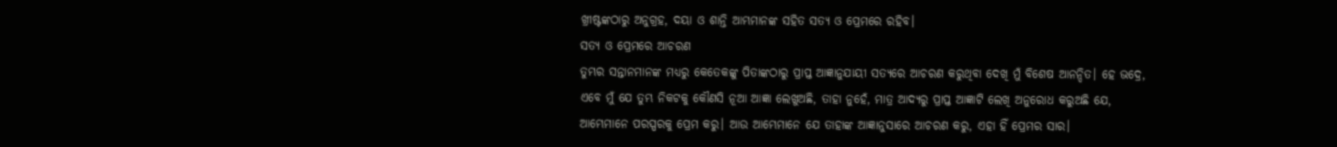ଖ୍ରୀଷ୍ଟଙ୍କଠାରୁ ଅନୁଗ୍ରହ, ଦୟା ଓ ଶାନ୍ତି ଆମ୍ଭମାନଙ୍କ ସହିତ ସତ୍ୟ ଓ ପ୍ରେମରେ ରହିବ।
ସତ୍ୟ ଓ ପ୍ରେମରେ ଆଚରଣ
ତୁମ୍ଭର ସନ୍ତାନମାନଙ୍କ ମଧ୍ୟରୁ କେତେକଙ୍କୁ ପିତାଙ୍କଠାରୁ ପ୍ରାପ୍ତ ଆଜ୍ଞାନୁଯାୟୀ ସତ୍ୟରେ ଆଚରଣ କରୁଥିବା ଦେଖି ମୁଁ ବିଶେଷ ଆନନ୍ଦିତ। ହେ ଭଦ୍ରେ, ଏବେ ମୁଁ ଯେ ତୁମ୍ଭ ନିକଟକୁ କୌଣସି ନୂଆ ଆଜ୍ଞା ଲେଖୁଅଛି, ତାହା ନୁହେଁ, ମାତ୍ର ଆଦ୍ୟରୁ ପ୍ରାପ୍ତ ଆଜ୍ଞାଟି ଲେଖି ଅନୁରୋଧ କରୁଅଛି ଯେ, ଆମ୍ଭେମାନେ ପରସ୍ପରକୁ ପ୍ରେମ କରୁ। ଆଉ ଆମ୍ଭେମାନେ ଯେ ତାହାଙ୍କ ଆଜ୍ଞାନୁସାରେ ଆଚରଣ କରୁ, ଏହା ହିଁ ପ୍ରେମର ସାର।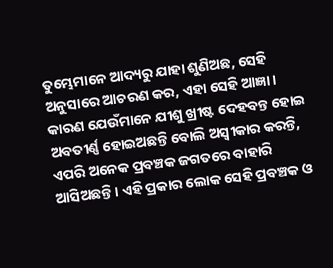ତୁମ୍ଭେମାନେ ଆଦ୍ୟରୁ ଯାହା ଶୁଣିଅଛ, ସେହି ଅନୁସାରେ ଆଚରଣ କର, ଏହା ସେହି ଆଜ୍ଞା। କାରଣ ଯେଉଁମାନେ ଯୀଶୁ ଖ୍ରୀଷ୍ଟ ଦେହବନ୍ତ ହୋଇ ଅବତୀର୍ଣ୍ଣ ହୋଇଅଛନ୍ତି ବୋଲି ଅସ୍ୱୀକାର କରନ୍ତି, ଏପରି ଅନେକ ପ୍ରବଞ୍ଚକ ଜଗତରେ ବାହାରି ଆସିଅଛନ୍ତି। ଏହି ପ୍ରକାର ଲୋକ ସେହି ପ୍ରବଞ୍ଚକ ଓ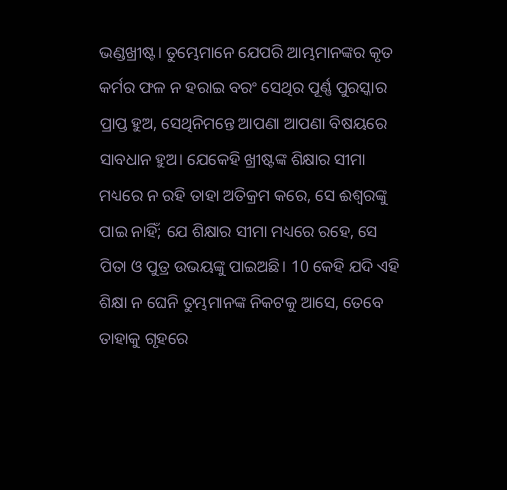ଭଣ୍ଡଖ୍ରୀଷ୍ଟ। ତୁମ୍ଭେମାନେ ଯେପରି ଆମ୍ଭମାନଙ୍କର କୃତ କର୍ମର ଫଳ ନ ହରାଇ ବରଂ ସେଥିର ପୂର୍ଣ୍ଣ ପୁରସ୍କାର ପ୍ରାପ୍ତ ହୁଅ, ସେଥିନିମନ୍ତେ ଆପଣା ଆପଣା ବିଷୟରେ ସାବଧାନ ହୁଅ। ଯେକେହି ଖ୍ରୀଷ୍ଟଙ୍କ ଶିକ୍ଷାର ସୀମା ମଧ୍ୟରେ ନ ରହି ତାହା ଅତିକ୍ରମ କରେ, ସେ ଈଶ୍ବରଙ୍କୁ ପାଇ ନାହିଁ; ଯେ ଶିକ୍ଷାର ସୀମା ମଧ୍ୟରେ ରହେ, ସେ ପିତା ଓ ପୁତ୍ର ଉଭୟଙ୍କୁ ପାଇଅଛି। 10 କେହି ଯଦି ଏହି ଶିକ୍ଷା ନ ଘେନି ତୁମ୍ଭମାନଙ୍କ ନିକଟକୁ ଆସେ, ତେବେ ତାହାକୁ ଗୃହରେ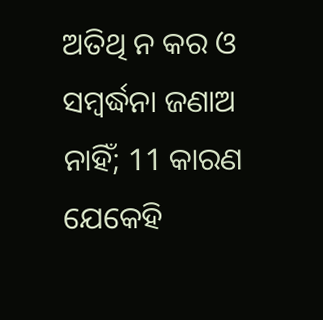ଅତିଥି ନ କର ଓ ସମ୍ବର୍ଦ୍ଧନା ଜଣାଅ ନାହିଁ; 11 କାରଣ ଯେକେହି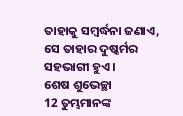ତାହାକୁ ସମ୍ବର୍ଦ୍ଧନା ଜଣାଏ, ସେ ତାହାର ଦୁଷ୍କର୍ମର ସହଭାଗୀ ହୁଏ।
ଶେଷ ଶୁଭେଚ୍ଛା
12 ତୁମ୍ଭମାନଙ୍କ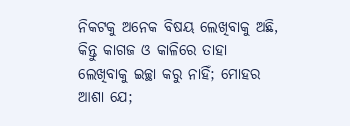ନିକଟକୁ ଅନେକ ବିଷୟ ଲେଖିବାକୁ ଅଛି, କିନ୍ତୁ କାଗଜ ଓ କାଳିରେ ତାହା ଲେଖିବାକୁ ଇଚ୍ଛା କରୁ ନାହିଁ; ମୋହର ଆଶା ଯେ;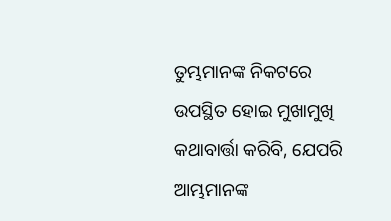ତୁମ୍ଭମାନଙ୍କ ନିକଟରେ ଉପସ୍ଥିତ ହୋଇ ମୁଖାମୁଖି କଥାବାର୍ତ୍ତା କରିବି, ଯେପରି ଆମ୍ଭମାନଙ୍କ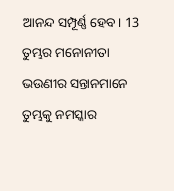ଆନନ୍ଦ ସମ୍ପୂର୍ଣ୍ଣ ହେବ। 13 ତୁମ୍ଭର ମନୋନୀତା ଭଉଣୀର ସନ୍ତାନମାନେ ତୁମ୍ଭକୁ ନମସ୍କାର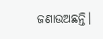ଜଣାଉଅଛନ୍ତି।